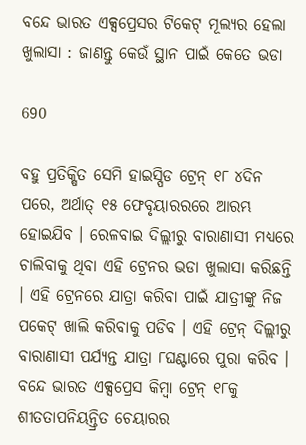ବନ୍ଦେ ଭାରତ ଏକ୍ସପ୍ରେସର ଟିକେଟ୍ ମୂଲ୍ୟର ହେଲା ଖୁଲାସା : ଜାଣନ୍ତୁ କେଉଁ ସ୍ଥାନ ପାଇଁ କେତେ ଭଡା

690

ବହୁ ପ୍ରତିକ୍ଷିତ ସେମି ହାଇସ୍ପିଡ ଟ୍ରେନ୍ ୧୮ ୪ଦିନ ପରେ, ଅର୍ଥାତ୍ ୧୫ ଫେବୃୟାରରରେ ଆରମ୍ଭ ହୋଇଯିବ । ରେଳବାଇ ଦିଲ୍ଲୀରୁ ବାରାଣାସୀ ମଧ୍ୟରେ ଚାଲିବାକୁ ଥିବା ଏହି ଟ୍ରେନର ଭଡା ଖୁଲାସା କରିଛନ୍ତି । ଏହି ଟ୍ରେନରେ ଯାତ୍ରା କରିବା ପାଇଁ ଯାତ୍ରୀଙ୍କୁ ନିଜ ପକେଟ୍ ଖାଲି କରିବାକୁ ପଡିବ । ଏହି ଟ୍ରେନ୍ ଦିଲ୍ଲୀରୁ ବାରାଣାସୀ ପର୍ଯ୍ୟନ୍ତ ଯାତ୍ରା ୮ଘଣ୍ଟାରେ ପୁରା କରିବ । ବନ୍ଦେ ଭାରତ ଏକ୍ସପ୍ରେସ କିମ୍ବା ଟ୍ରେନ୍ ୧୮କୁ ଶୀତତାପନିୟନ୍ତ୍ରିତ ଚେୟାରର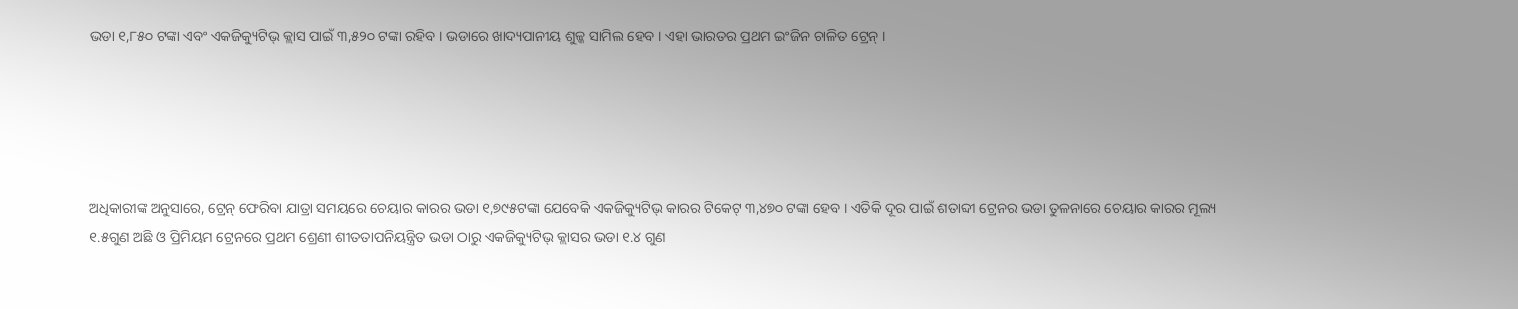ଭଡା ୧,୮୫୦ ଟଙ୍କା ଏବଂ ଏକଜିକ୍ୟୁଟିଭ୍ କ୍ଲାସ ପାଇଁ ୩,୫୨୦ ଟଙ୍କା ରହିବ । ଭଡାରେ ଖାଦ୍ୟପାନୀୟ ଶୁଳ୍କ ସାମିଲ ହେବ । ଏହା ଭାରତର ପ୍ରଥମ ଇଂଜିନ ଚାଳିତ ଟ୍ରେନ୍ ।





ଅଧିକାରୀଙ୍କ ଅନୁସାରେ, ଟ୍ରେନ୍ ଫେରିବା ଯାତ୍ରା ସମୟରେ ଚେୟାର କାରର ଭଡା ୧,୭୯୫ଟଙ୍କା ଯେବେକି ଏକଜିକ୍ୟୁଟିଭ୍ କାରର ଟିକେଟ୍ ୩,୪୭୦ ଟଙ୍କା ହେବ । ଏତିକି ଦୂର ପାଇଁ ଶତାବ୍ଦୀ ଟ୍ରେନର ଭଡା ତୁଳନାରେ ଚେୟାର କାରର ମୂଲ୍ୟ ୧.୫ଗୁଣ ଅଛି ଓ ପ୍ରିମିୟମ ଟ୍ରେନରେ ପ୍ରଥମ ଶ୍ରେଣୀ ଶୀତତାପନିୟନ୍ତ୍ରିତ ଭଡା ଠାରୁ ଏକଜିକ୍ୟୁଟିଭ୍ କ୍ଲାସର ଭଡା ୧.୪ ଗୁଣ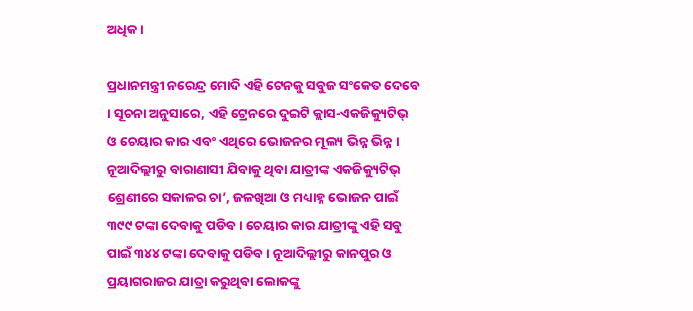ଅଧିକ ।

ପ୍ରଧାନମନ୍ତ୍ରୀ ନରେନ୍ଦ୍ର ମୋଦି ଏହି ଟେନକୁ ସବୁଜ ସଂକେତ ଦେବେ । ସୂଚନା ଅନୁସାରେ, ଏହି ଟ୍ରେନରେ ଦୁଇଟି କ୍ଲାସ-ଏକଜିକ୍ୟୁଟିଭ୍ ଓ ଚେୟାର କାର ଏବଂ ଏଥିରେ ଭୋଜନର ମୂଲ୍ୟ ଭିନ୍ନ ଭିନ୍ନ । ନୂଆଦିଲ୍ଲୀରୁ ବାରାଣାସୀ ଯିବାକୁ ଥିବା ଯାତ୍ରୀଙ୍କ ଏକଜିକ୍ୟୁଟିଭ୍ ଶ୍ରେଣୀରେ ସକାଳର ଚା’, ଜଳଖିଆ ଓ ମଧ୍ୟାହ୍ନ ଭୋଜନ ପାଇଁ ୩୯୯ ଟଙ୍କା ଦେବାକୁ ପଡିବ । ଚେୟାର କାର ଯାତ୍ରୀଙ୍କୁ ଏହି ସବୁ ପାଇଁ ୩୪୪ ଟଙ୍କା ଦେବାକୁ ପଡିବ । ନୂଆଦିଲ୍ଲୀରୁ କାନପୁର ଓ ପ୍ରୟାଗରାଜର ଯାତ୍ରା କରୁଥିବା ଲୋକଙ୍କୁ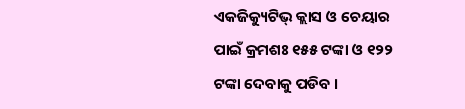ଏକଜିକ୍ୟୁଟିଭ୍ କ୍ଲାସ ଓ ଚେୟାର ପାଇଁ କ୍ରମଶଃ ୧୫୫ ଟଙ୍କା ଓ ୧୨୨ ଟଙ୍କା ଦେବାକୁ ପଡିବ ।